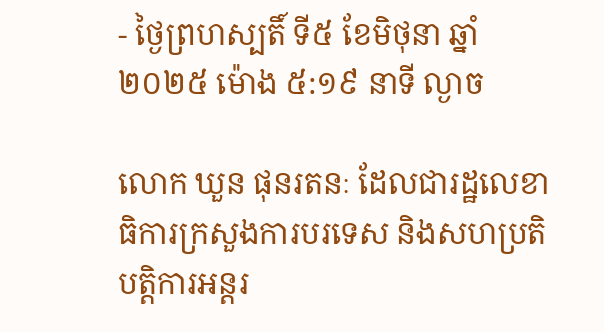- ថ្ងៃព្រហស្បតិ៍ ទី៥ ខែមិថុនា ឆ្នាំ២០២៥ ម៉ោង ៥:១៩ នាទី ល្ងាច

លោក ឃួន ផុនរតនៈ ដែលជារដ្ឋលេខាធិការក្រសួងការបរទេស និងសហប្រតិបត្តិការអន្តរ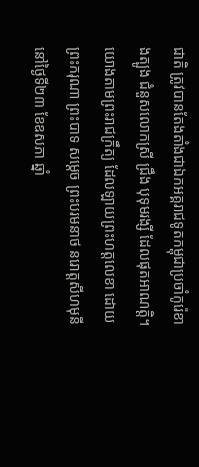ជាតិ ត្រូវបានតែងតាំងជាឯកអគ្គរាជទូតកម្ពុជាប្រចាំកូរ៉េខាងត្បូង ជំនួសលោកស្រី ជ្រឹង បុទុមរង្សី ដែលផុតអាណត្តិ។
យោងតាមព្រះរាជក្រឹត្យ ដែលឡាយព្រះហត្តលេខា ដោយព្រះករុណា ព្រះបាទ សម្តេច ព្រះបរមនាថ នរោត្តសីហមុនី នៅថ្ងៃទី២៣ ខែឧសភា ឆ្នាំ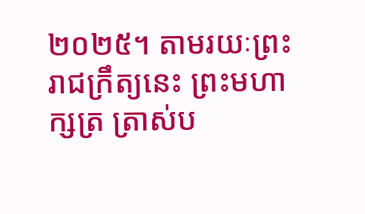២០២៥។ តាមរយៈព្រះរាជក្រឹត្យនេះ ព្រះមហាក្សត្រ ត្រាស់ប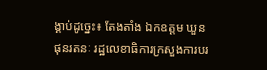ង្គាប់ដូច្នេះ៖ តែងតាំង ឯកឧត្ដម ឃួន ផុនរតនៈ រដ្ឋលេខាធិការក្រសួងការបរ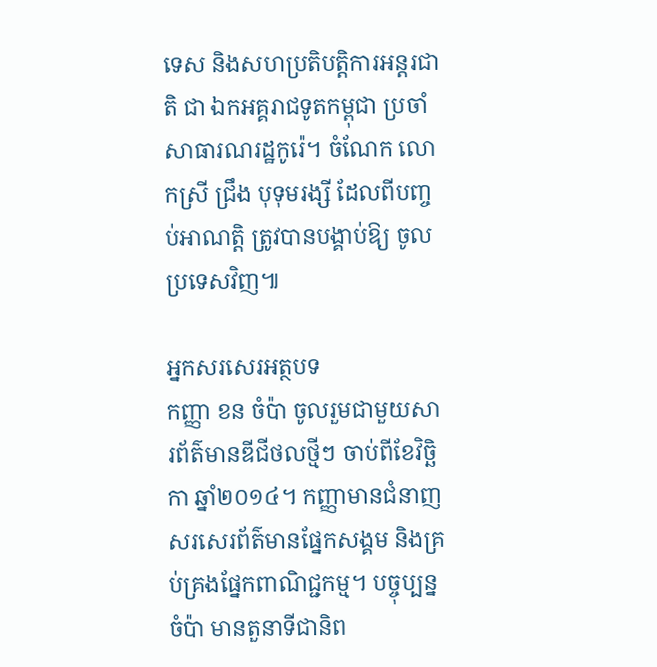ទេស និងសហប្រតិបត្តិការអន្តរជាតិ ជា ឯកអគ្គរាជទូតកម្ពុជា ប្រចាំសាធារណរដ្ឋកូរ៉េ។ ចំណែក លោកស្រី ជ្រឹង បុទុមរង្សី ដែលពីបញ្ចប់អាណត្តិ ត្រូវបានបង្គាប់ឱ្យ ចូលប្រទេសវិញ៕

អ្នកសរសេរអត្ថបទ
កញ្ញា ខន ចំប៉ា ចូលរួមជាមួយសារព័ត៌មានឌីជីថលថ្មីៗ ចាប់ពីខែវិច្ឆិកា ឆ្នាំ២០១៤។ កញ្ញាមានជំនាញសរសេរព័ត៌មានផ្នែកសង្គម និងគ្រប់គ្រងផ្នែកពាណិជ្ជកម្ម។ បច្ចុប្បន្ន ចំប៉ា មានតួនាទីជានិព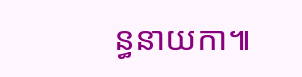ន្ធនាយកា៕